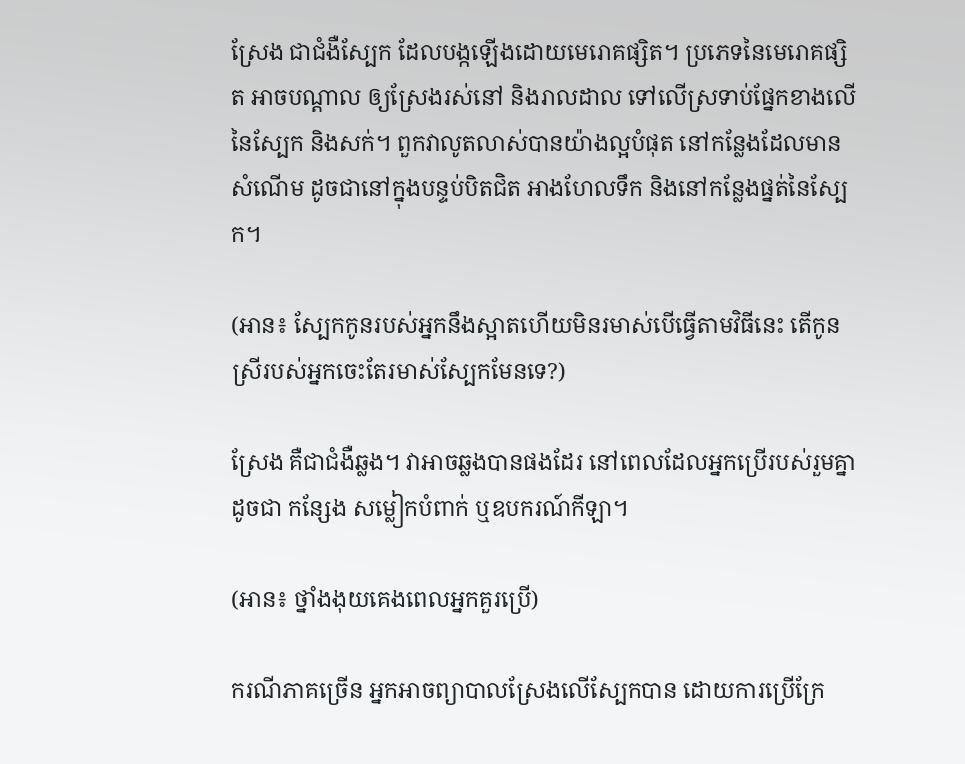ស្រែង ជាជំងឺស្បែក ដែលបង្កឡើងដោយមេរោគផ្សិត។ ប្រភេទនៃមេរោគផ្សិត អាចបណ្តាល ឲ្យស្រែងរស់នៅ និងរាលដាល ទៅលើស្រទាប់ផ្នែកខាងលើនៃស្បែក និងសក់។ ពួកវាលូតលាស់បានយ៉ាងល្អបំផុត នៅកន្លែងដែលមានសំណើម ដូចជានៅក្នុងបន្ទប់បិតជិត អាងហែលទឹក និងនៅកន្លែងផ្នត់នៃស្បែក។

(អាន៖ ស្បែកកូនរបស់អ្នកនឹងស្អាតហើយមិនរមាស់បើធ្វើតាមវិធីនេះ តើកូនស្រីរបស់អ្នកចេះតែរមាស់ស្បែកមែនទេ?)

ស្រែង គឺជាជំងឺឆ្លង។ វាអាចឆ្លងបានផងដែរ នៅពេលដែលអ្នកប្រើរបស់រួមគ្នា ដូចជា កន្សែង សម្លៀកបំពាក់ ឬឧបករណ៍កីឡា។

(អាន៖ ថ្នាំងងុយគេងពេលអ្នកគួរប្រើ)

ករណីភាគច្រើន អ្នកអាចព្យាបាលស្រែងលើស្បែកបាន ដោយការប្រើក្រែ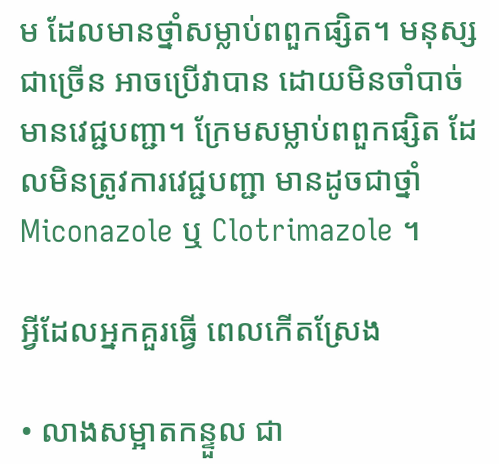ម ដែលមានថ្នាំសម្លាប់ពពួកផ្សិត។ មនុស្សជាច្រើន អាចប្រើវាបាន ដោយមិនចាំបាច់មានវេជ្ជបញ្ជា។ ក្រែមសម្លាប់ពពួកផ្សិត ដែលមិនត្រូវការវេជ្ជបញ្ជា មានដូចជាថ្នាំ Miconazole ឬ Clotrimazole ។

អ្វីដែលអ្នកគួរធ្វើ ពេលកើតស្រែង

• លាងសម្អាតកន្ទួល ជា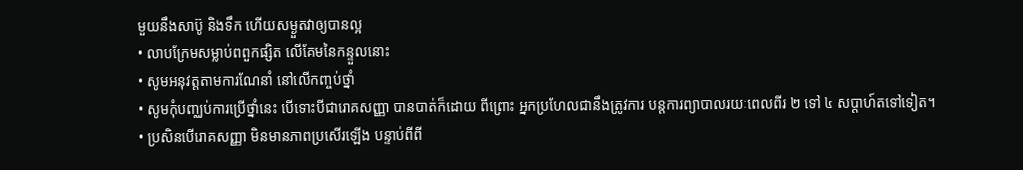មួយនឹងសាប៊ូ និងទឹក ហើយសម្ងួតវាឲ្យបានល្អ
• លាបក្រែមសម្លាប់ពពួកផ្សិត លើគែមនៃកន្ទួលនោះ
• សូមអនុវត្តតាមការណែនាំ នៅលើកញ្ចប់ថ្នាំ
• សូមកុំបញ្ឈប់ការប្រើថ្នាំនេះ បើទោះបីជារោគសញ្ញា បានបាត់ក៏ដោយ ពីព្រោះ អ្នកប្រហែលជានឹងត្រូវការ បន្តការព្យាបាលរយៈពេលពីរ ២ ទៅ ៤ សប្តាហ៍តទៅទៀត។
• ប្រសិនបើរោគសញ្ញា មិនមានភាពប្រសើរឡើង បន្ទាប់ពីពី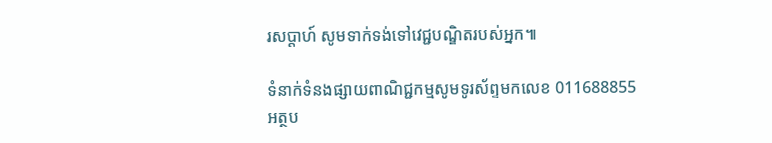រសប្តាហ៍ សូមទាក់ទង់ទៅវេជ្ជបណ្ឌិតរបស់អ្នក៕

ទំនាក់ទំនងផ្សាយពាណិជ្ជកម្មសូមទូរស័ព្ទមកលេខ 011688855
អត្ថប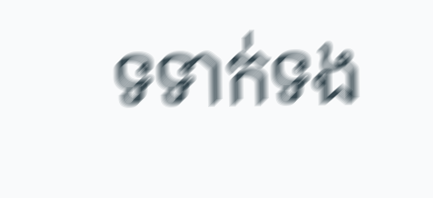ទទាក់ទង